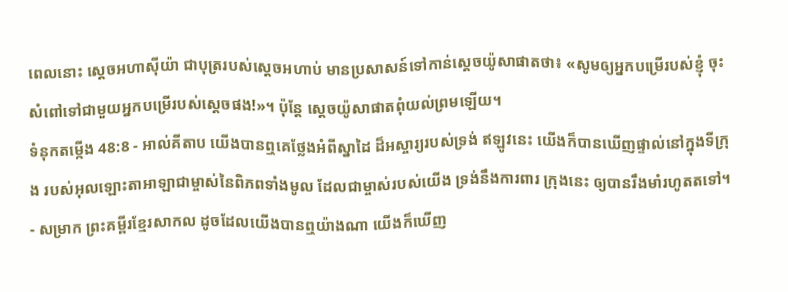ពេលនោះ ស្តេចអហាស៊ីយ៉ា ជាបុត្ររបស់ស្តេចអហាប់ មានប្រសាសន៍ទៅកាន់ស្តេចយ៉ូសាផាតថា៖ «សូមឲ្យអ្នកបម្រើរបស់ខ្ញុំ ចុះសំពៅទៅជាមួយអ្នកបម្រើរបស់ស្តេចផង!»។ ប៉ុន្តែ ស្តេចយ៉ូសាផាតពុំយល់ព្រមឡើយ។
ទំនុកតម្កើង 48:8 - អាល់គីតាប យើងបានឮគេថ្លែងអំពីស្នាដៃ ដ៏អស្ចារ្យរបស់ទ្រង់ ឥឡូវនេះ យើងក៏បានឃើញផ្ទាល់នៅក្នុងទីក្រុង របស់អុលឡោះតាអាឡាជាម្ចាស់នៃពិភពទាំងមូល ដែលជាម្ចាស់របស់យើង ទ្រង់នឹងការពារ ក្រុងនេះ ឲ្យបានរឹងមាំរហូតតទៅ។ - សម្រាក ព្រះគម្ពីរខ្មែរសាកល ដូចដែលយើងបានឮយ៉ាងណា យើងក៏ឃើញ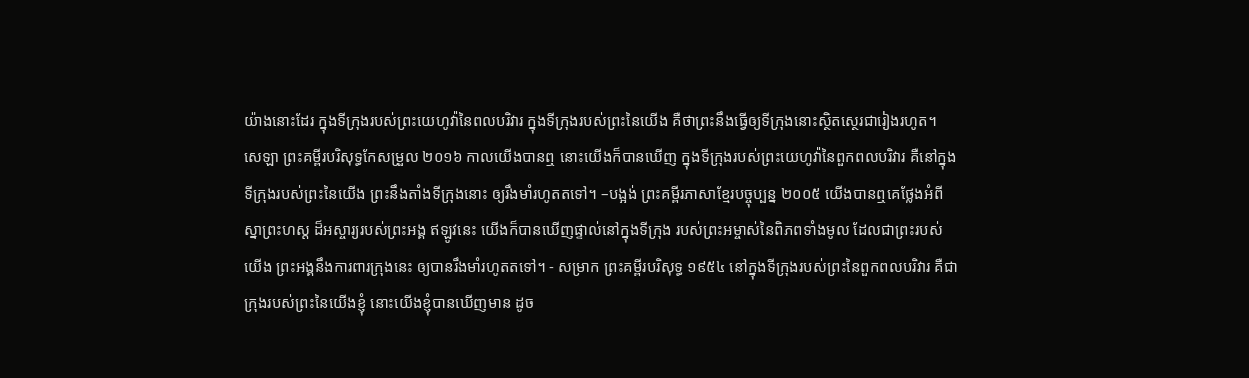យ៉ាងនោះដែរ ក្នុងទីក្រុងរបស់ព្រះយេហូវ៉ានៃពលបរិវារ ក្នុងទីក្រុងរបស់ព្រះនៃយើង គឺថាព្រះនឹងធ្វើឲ្យទីក្រុងនោះស្ថិតស្ថេរជារៀងរហូត។ សេឡា ព្រះគម្ពីរបរិសុទ្ធកែសម្រួល ២០១៦ កាលយើងបានឮ នោះយើងក៏បានឃើញ ក្នុងទីក្រុងរបស់ព្រះយេហូវ៉ានៃពួកពលបរិវារ គឺនៅក្នុងទីក្រុងរបស់ព្រះនៃយើង ព្រះនឹងតាំងទីក្រុងនោះ ឲ្យរឹងមាំរហូតតទៅ។ –បង្អង់ ព្រះគម្ពីរភាសាខ្មែរបច្ចុប្បន្ន ២០០៥ យើងបានឮគេថ្លែងអំពីស្នាព្រះហស្ដ ដ៏អស្ចារ្យរបស់ព្រះអង្គ ឥឡូវនេះ យើងក៏បានឃើញផ្ទាល់នៅក្នុងទីក្រុង របស់ព្រះអម្ចាស់នៃពិភពទាំងមូល ដែលជាព្រះរបស់យើង ព្រះអង្គនឹងការពារក្រុងនេះ ឲ្យបានរឹងមាំរហូតតទៅ។ - សម្រាក ព្រះគម្ពីរបរិសុទ្ធ ១៩៥៤ នៅក្នុងទីក្រុងរបស់ព្រះនៃពួកពលបរិវារ គឺជាក្រុងរបស់ព្រះនៃយើងខ្ញុំ នោះយើងខ្ញុំបានឃើញមាន ដូច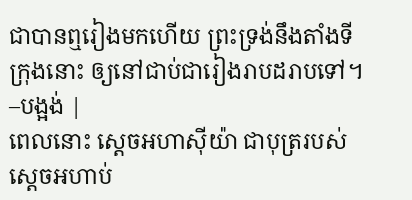ជាបានឮរៀងមកហើយ ព្រះទ្រង់នឹងតាំងទីក្រុងនោះ ឲ្យនៅជាប់ជារៀងរាបដរាបទៅ។ –បង្អង់ |
ពេលនោះ ស្តេចអហាស៊ីយ៉ា ជាបុត្ររបស់ស្តេចអហាប់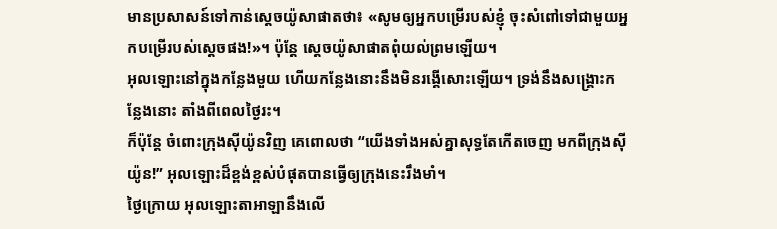មានប្រសាសន៍ទៅកាន់ស្តេចយ៉ូសាផាតថា៖ «សូមឲ្យអ្នកបម្រើរបស់ខ្ញុំ ចុះសំពៅទៅជាមួយអ្នកបម្រើរបស់ស្តេចផង!»។ ប៉ុន្តែ ស្តេចយ៉ូសាផាតពុំយល់ព្រមឡើយ។
អុលឡោះនៅក្នុងកន្លែងមួយ ហើយកន្លែងនោះនឹងមិនរង្គើសោះឡើយ។ ទ្រង់នឹងសង្គ្រោះកន្លែងនោះ តាំងពីពេលថ្ងៃរះ។
ក៏ប៉ុន្តែ ចំពោះក្រុងស៊ីយ៉ូនវិញ គេពោលថា “យើងទាំងអស់គ្នាសុទ្ធតែកើតចេញ មកពីក្រុងស៊ីយ៉ូន!” អុលឡោះដ៏ខ្ពង់ខ្ពស់បំផុតបានធ្វើឲ្យក្រុងនេះរឹងមាំ។
ថ្ងៃក្រោយ អុលឡោះតាអាឡានឹងលើ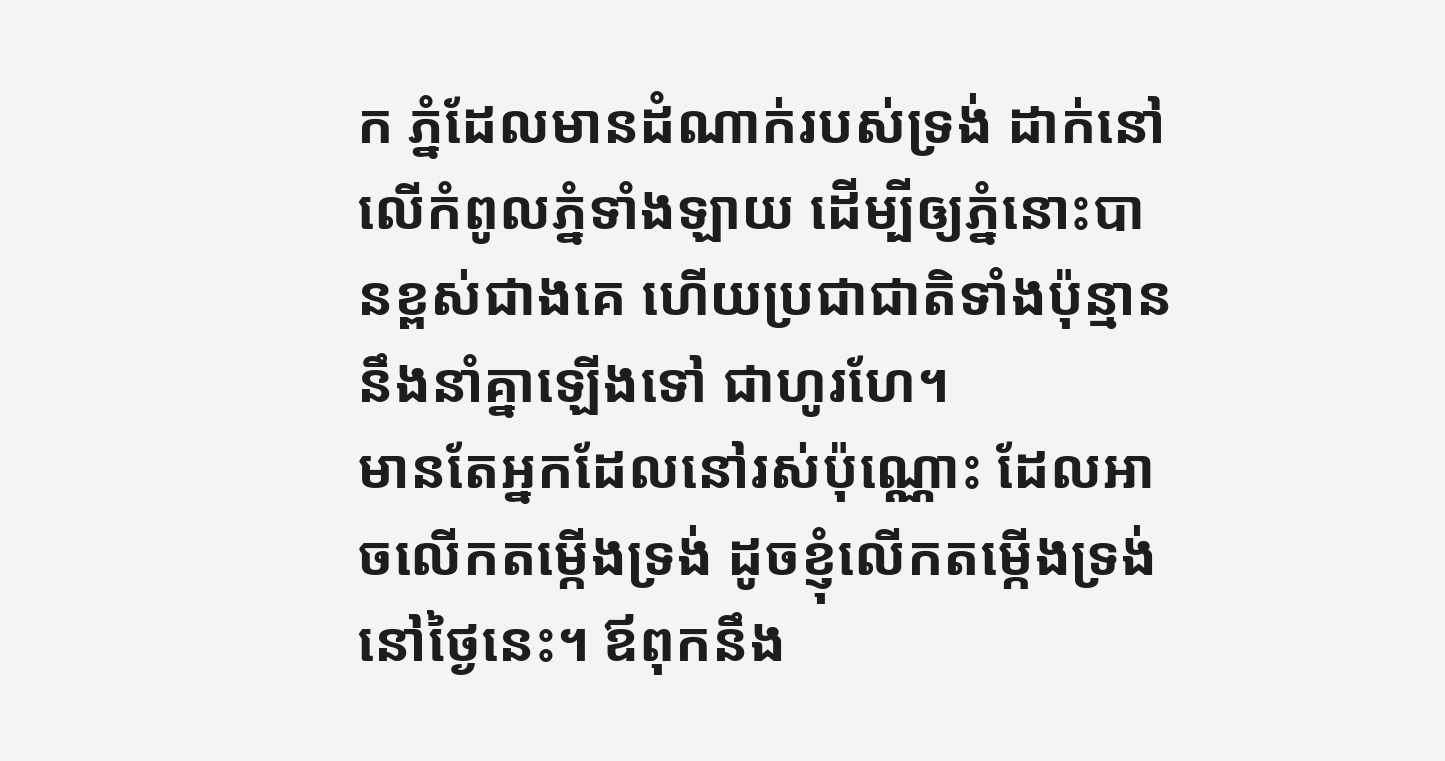ក ភ្នំដែលមានដំណាក់របស់ទ្រង់ ដាក់នៅលើកំពូលភ្នំទាំងឡាយ ដើម្បីឲ្យភ្នំនោះបានខ្ពស់ជាងគេ ហើយប្រជាជាតិទាំងប៉ុន្មាននឹងនាំគ្នាឡើងទៅ ជាហូរហែ។
មានតែអ្នកដែលនៅរស់ប៉ុណ្ណោះ ដែលអាចលើកតម្កើងទ្រង់ ដូចខ្ញុំលើកតម្កើងទ្រង់នៅថ្ងៃនេះ។ ឪពុកនឹង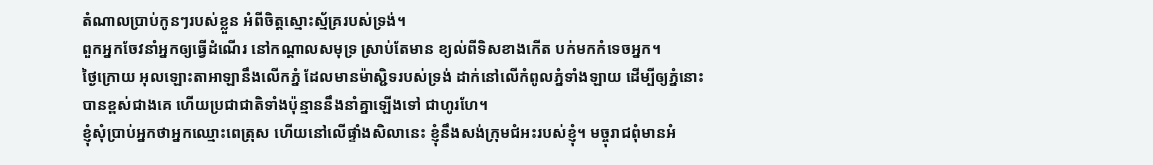តំណាលប្រាប់កូនៗរបស់ខ្លួន អំពីចិត្តស្មោះស្ម័គ្ររបស់ទ្រង់។
ពួកអ្នកចែវនាំអ្នកឲ្យធ្វើដំណើរ នៅកណ្ដាលសមុទ្រ ស្រាប់តែមាន ខ្យល់ពីទិសខាងកើត បក់មកកំទេចអ្នក។
ថ្ងៃក្រោយ អុលឡោះតាអាឡានឹងលើកភ្នំ ដែលមានម៉ាស្ជិទរបស់ទ្រង់ ដាក់នៅលើកំពូលភ្នំទាំងឡាយ ដើម្បីឲ្យភ្នំនោះបានខ្ពស់ជាងគេ ហើយប្រជាជាតិទាំងប៉ុន្មាននឹងនាំគ្នាឡើងទៅ ជាហូរហែ។
ខ្ញុំសុំប្រាប់អ្នកថាអ្នកឈ្មោះពេត្រុស ហើយនៅលើផ្ទាំងសិលានេះ ខ្ញុំនឹងសង់ក្រុមជំអះរបស់ខ្ញុំ។ មច្ចុរាជពុំមានអំ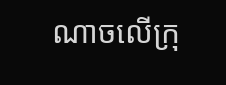ណាចលើក្រុ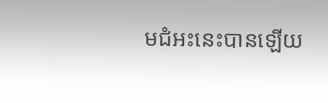មជំអះនេះបានឡើយ